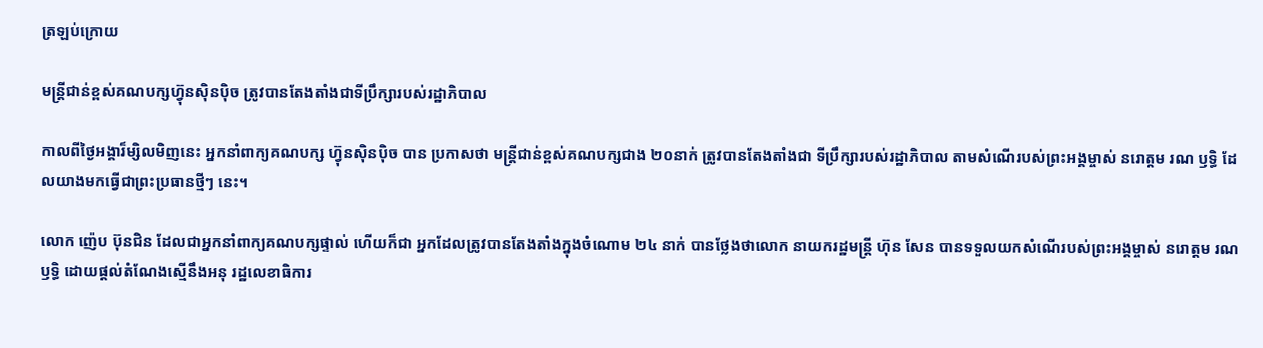ត្រឡប់ក្រោយ

មន្រ្តីជាន់ខ្ពស់គណបក្សហ៊្វុនស៊ិនប៉ិច ត្រូវបានតែងតាំងជាទីប្រឹក្សារបស់រដ្ឋាភិបាល

កាលពីថ្ងៃអង្គារ៏ម្សិលមិញនេះ អ្នកនាំពាក្យគណបក្ស ហ៊្វុនស៊ិនប៉ិច បាន ប្រកាសថា មន្រ្តីជាន់ខ្ពស់គណបក្សជាង ២០នាក់ ត្រូវបានតែងតាំងជា ទីប្រឹក្សារបស់រដ្ឋាភិបាល តាមសំណើរបស់ព្រះអង្គម្ចាស់ នរោត្តម រណ ឫទ្ធិ ដែលយាងមកធ្វើជាព្រះប្រធានថ្មីៗ នេះ។

លោក ញ៉េប ប៊ុនជិន ដែលជាអ្នកនាំពាក្យគណបក្សផ្ទាល់ ហើយក៏ជា អ្នកដែលត្រូវបានតែងតាំងក្នុងចំណោម ២៤ នាក់ បានថ្លែងថាលោក នាយករដ្ឋមន្រ្តី ហ៊ុន សែន បានទទួលយកសំណើរបស់ព្រះអង្គម្ចាស់ នរោត្តម រណឫទ្ធិ ដោយផ្តល់តំណែងស្មើនឹងអនុ រដ្ឋលេខាធិការ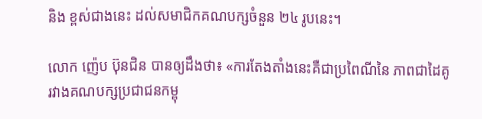និង ខ្ពស់ជាងនេះ ដល់សមាជិកគណបក្សចំនួន ២៤ រូបនេះ។

លោក ញ៉េប ប៊ុនជិន បានឲ្យដឹងថា៖ «ការតែងតាំងនេះគឺជាប្រពៃណីនៃ ភាពជាដៃគូរវាងគណបក្សប្រជាជនកម្ពុ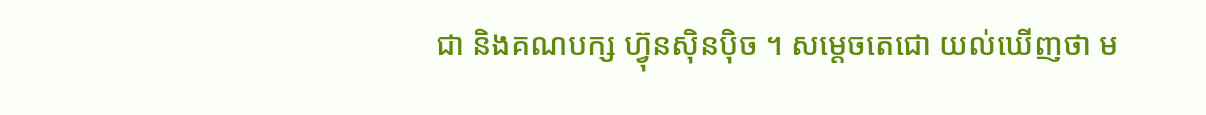ជា និងគណបក្ស ហ៊្វុនស៊ិនប៉ិច ។ សម្តេចតេជោ យល់ឃើញថា ម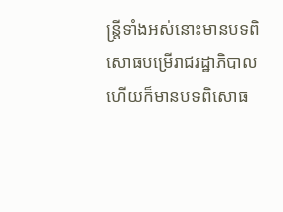ន្រ្តីទាំងអស់នោះមានបទពិសោធបម្រើរាជរដ្ឋាភិបាល ហើយក៏មានបទពិសោធ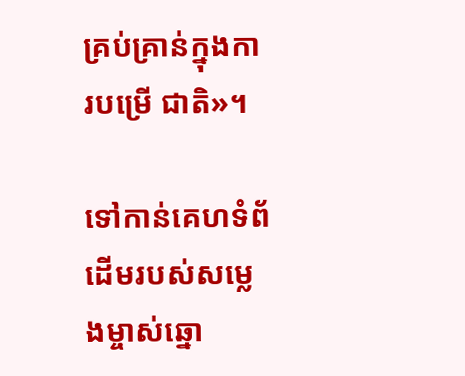គ្រប់គ្រាន់ក្នុងការបម្រើ ជាតិ»។

ទៅកាន់គេហទំព័ដើមរបស់សម្លេងម្ចាស់ឆ្នោ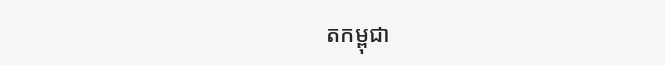តកម្ពុជា